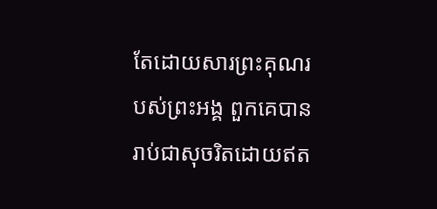តែដោយសារព្រះគុណរបស់ព្រះអង្គ ពួកគេបានរាប់ជាសុចរិតដោយឥត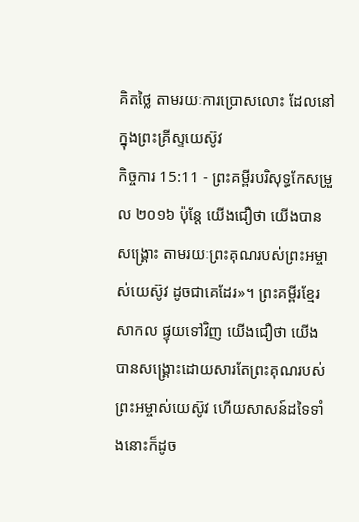គិតថ្លៃ តាមរយៈការប្រោសលោះ ដែលនៅក្នុងព្រះគ្រីស្ទយេស៊ូវ
កិច្ចការ 15:11 - ព្រះគម្ពីរបរិសុទ្ធកែសម្រួល ២០១៦ ប៉ុន្ដែ យើងជឿថា យើងបានសង្គ្រោះ តាមរយៈព្រះគុណរបស់ព្រះអម្ចាស់យេស៊ូវ ដូចជាគេដែរ»។ ព្រះគម្ពីរខ្មែរសាកល ផ្ទុយទៅវិញ យើងជឿថា យើងបានសង្គ្រោះដោយសារតែព្រះគុណរបស់ព្រះអម្ចាស់យេស៊ូវ ហើយសាសន៍ដទៃទាំងនោះក៏ដូច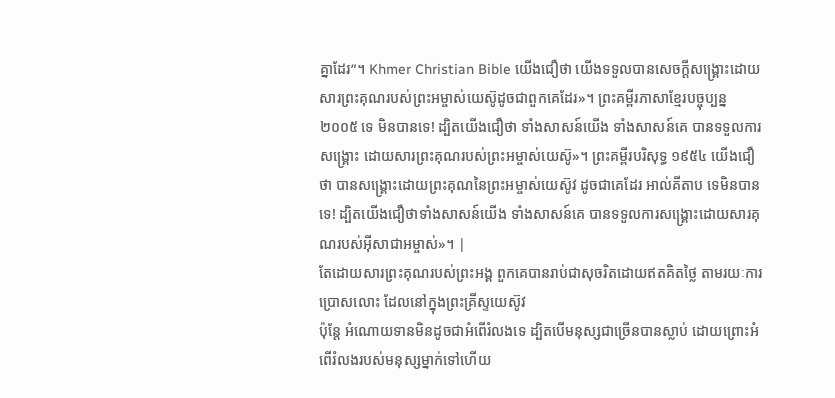គ្នាដែរ”។ Khmer Christian Bible យើងជឿថា យើងទទួលបានសេចក្ដីសង្គ្រោះដោយសារព្រះគុណរបស់ព្រះអម្ចាស់យេស៊ូដូចជាពួកគេដែរ»។ ព្រះគម្ពីរភាសាខ្មែរបច្ចុប្បន្ន ២០០៥ ទេ មិនបានទេ! ដ្បិតយើងជឿថា ទាំងសាសន៍យើង ទាំងសាសន៍គេ បានទទួលការសង្គ្រោះ ដោយសារព្រះគុណរបស់ព្រះអម្ចាស់យេស៊ូ»។ ព្រះគម្ពីរបរិសុទ្ធ ១៩៥៤ យើងជឿថា បានសង្គ្រោះដោយព្រះគុណនៃព្រះអម្ចាស់យេស៊ូវ ដូចជាគេដែរ អាល់គីតាប ទេមិនបានទេ! ដ្បិតយើងជឿថាទាំងសាសន៍យើង ទាំងសាសន៍គេ បានទទួលការសង្គ្រោះដោយសារគុណរបស់អ៊ីសាជាអម្ចាស់»។ |
តែដោយសារព្រះគុណរបស់ព្រះអង្គ ពួកគេបានរាប់ជាសុចរិតដោយឥតគិតថ្លៃ តាមរយៈការប្រោសលោះ ដែលនៅក្នុងព្រះគ្រីស្ទយេស៊ូវ
ប៉ុន្តែ អំណោយទានមិនដូចជាអំពើរំលងទេ ដ្បិតបើមនុស្សជាច្រើនបានស្លាប់ ដោយព្រោះអំពើរំលងរបស់មនុស្សម្នាក់ទៅហើយ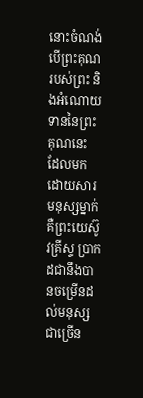នោះចំណង់បើព្រះគុណរបស់ព្រះ និងអំណោយទាននៃព្រះគុណនេះ ដែលមកដោយសារមនុស្សម្នាក់ គឺព្រះយេស៊ូវគ្រីស្ទ ប្រាកដជានឹងបានចម្រើនដល់មនុស្សជាច្រើន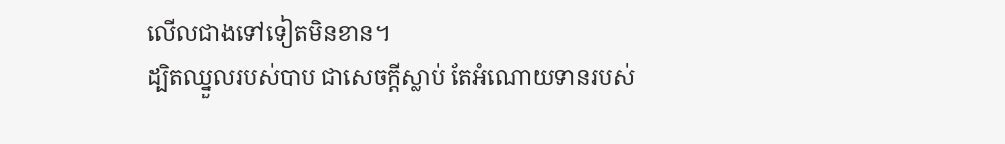លើលជាងទៅទៀតមិនខាន។
ដ្បិតឈ្នួលរបស់បាប ជាសេចក្តីស្លាប់ តែអំណោយទានរបស់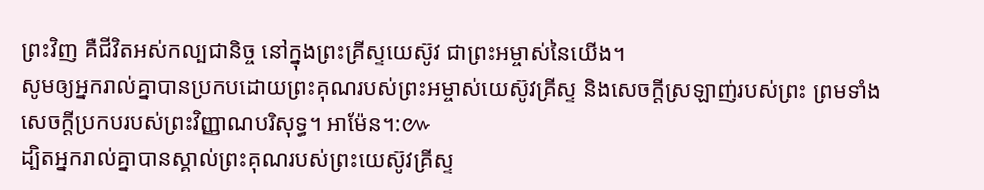ព្រះវិញ គឺជីវិតអស់កល្បជានិច្ច នៅក្នុងព្រះគ្រីស្ទយេស៊ូវ ជាព្រះអម្ចាស់នៃយើង។
សូមឲ្យអ្នករាល់គ្នាបានប្រកបដោយព្រះគុណរបស់ព្រះអម្ចាស់យេស៊ូវគ្រីស្ទ និងសេចក្តីស្រឡាញ់របស់ព្រះ ព្រមទាំងសេចក្តីប្រកបរបស់ព្រះវិញ្ញាណបរិសុទ្ធ។ អាម៉ែន។:៚
ដ្បិតអ្នករាល់គ្នាបានស្គាល់ព្រះគុណរបស់ព្រះយេស៊ូវគ្រីស្ទ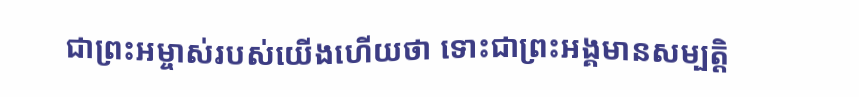ជាព្រះអម្ចាស់របស់យើងហើយថា ទោះជាព្រះអង្គមានសម្បត្តិ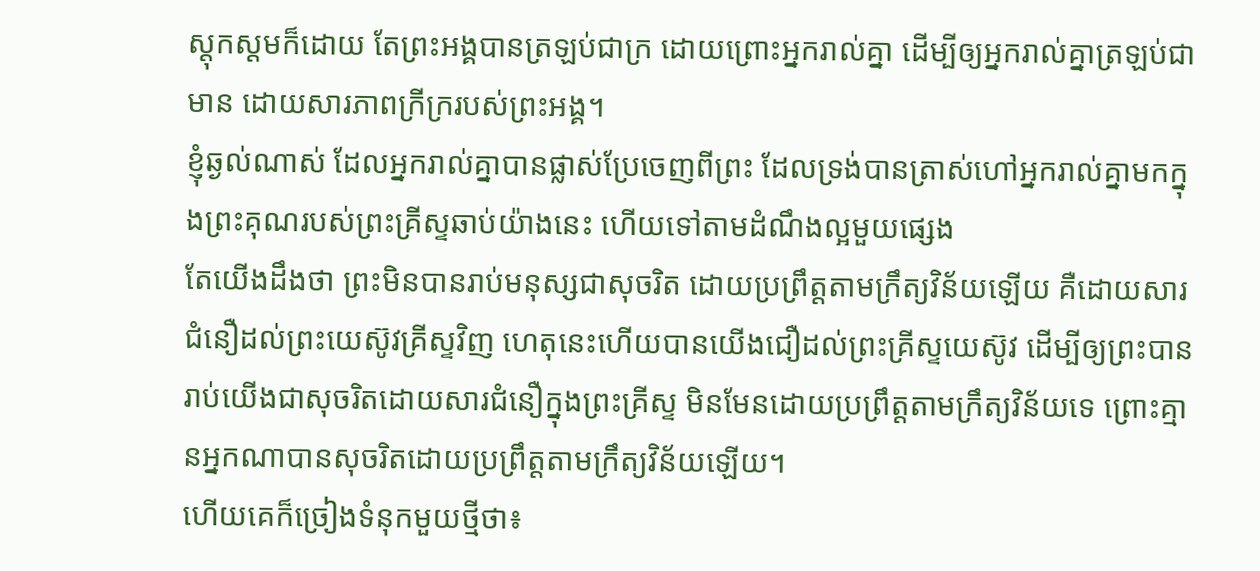ស្ដុកស្តមក៏ដោយ តែព្រះអង្គបានត្រឡប់ជាក្រ ដោយព្រោះអ្នករាល់គ្នា ដើម្បីឲ្យអ្នករាល់គ្នាត្រឡប់ជាមាន ដោយសារភាពក្រីក្ររបស់ព្រះអង្គ។
ខ្ញុំឆ្ងល់ណាស់ ដែលអ្នករាល់គ្នាបានផ្លាស់ប្រែចេញពីព្រះ ដែលទ្រង់បានត្រាស់ហៅអ្នករាល់គ្នាមកក្នុងព្រះគុណរបស់ព្រះគ្រីស្ទឆាប់យ៉ាងនេះ ហើយទៅតាមដំណឹងល្អមួយផ្សេង
តែយើងដឹងថា ព្រះមិនបានរាប់មនុស្សជាសុចរិត ដោយប្រព្រឹត្តតាមក្រឹត្យវិន័យឡើយ គឺដោយសារជំនឿដល់ព្រះយេស៊ូវគ្រីស្ទវិញ ហេតុនេះហើយបានយើងជឿដល់ព្រះគ្រីស្ទយេស៊ូវ ដើម្បីឲ្យព្រះបានរាប់យើងជាសុចរិតដោយសារជំនឿក្នុងព្រះគ្រីស្ទ មិនមែនដោយប្រព្រឹត្តតាមក្រឹត្យវិន័យទេ ព្រោះគ្មានអ្នកណាបានសុចរិតដោយប្រព្រឹត្តតាមក្រឹត្យវិន័យឡើយ។
ហើយគេក៏ច្រៀងទំនុកមួយថ្មីថា៖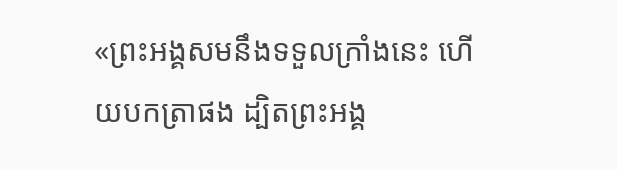«ព្រះអង្គសមនឹងទទួលក្រាំងនេះ ហើយបកត្រាផង ដ្បិតព្រះអង្គ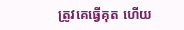ត្រូវគេធ្វើគុត ហើយ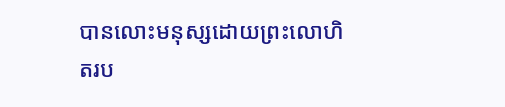បានលោះមនុស្សដោយព្រះលោហិតរប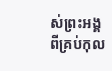ស់ព្រះអង្គ ពីគ្រប់កុល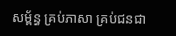សម្ព័ន្ធ គ្រប់ភាសា គ្រប់ជនជា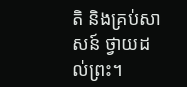តិ និងគ្រប់សាសន៍ ថ្វាយដល់ព្រះ។